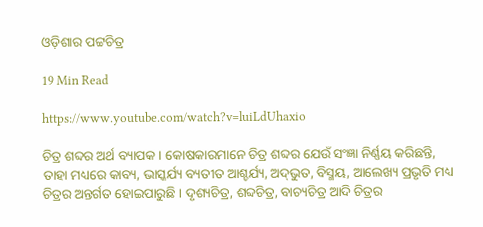ଓଡ଼ିଶାର ପଟ୍ଟଚିତ୍ର

19 Min Read

https://www.youtube.com/watch?v=luiLdUhaxio

ଚିତ୍ର ଶବ୍ଦର ଅର୍ଥ ବ୍ୟାପକ । କୋଷକାରମାନେ ଚିତ୍ର ଶବ୍ଦର ଯେଉଁ ସଂଜ୍ଞା ନିର୍ଣ୍ଣୟ କରିଛନ୍ତି, ତାହା ମଧ୍ୟରେ କାବ୍ୟ, ଭାସ୍କର୍ଯ୍ୟ ବ୍ୟତୀତ ଆଶ୍ଚର୍ଯ୍ୟ, ଅଦ୍‌ଭୁତ, ବିସ୍ମୟ, ଆଲେଖ୍ୟ ପ୍ରଭୃତି ମଧ୍ୟ ଚିତ୍ରର ଅନ୍ତର୍ଗତ ହୋଇପାରୁଛି । ଦୃଶ୍ୟଚିତ୍ର, ଶବ୍ଦଚିତ୍ର, ବାଚ୍ୟଚିତ୍ର ଆଦି ଚିତ୍ରର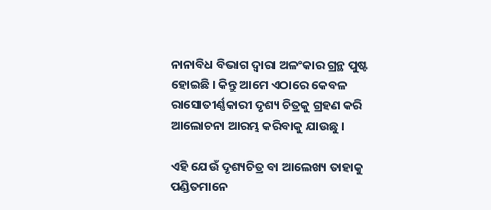ନାନାବିଧ ବିଭାଗ ଦ୍ୱାରା ଅଳଂକାର ଗ୍ରନ୍ଥ ପୁଷ୍ଟ ହୋଇଛି । କିନ୍ତୁ ଆମେ ଏଠାରେ କେବଳ ରାସୋତୀର୍ଣ୍ଣକାରୀ ଦୃଶ୍ୟ ଚିତ୍ରକୁ ଗ୍ରହଣ କରି ଆଲୋଚନା ଆରମ୍ଭ କରିବାକୁ ଯାଉଛୁ ।

ଏହି ଯେଉଁ ଦୃଶ୍ୟଚିତ୍ର ବା ଆଲେଖ୍ୟ ତାହାକୁ ପଣ୍ଡିତମାନେ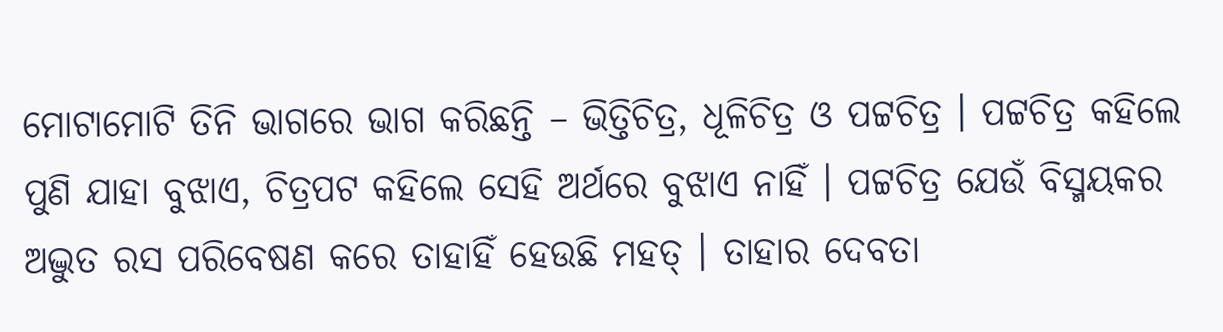ମୋଟାମୋଟି ତିନି ଭାଗରେ ଭାଗ କରିଛନ୍ତି – ଭିତ୍ତିଚିତ୍ର, ଧୂଳିଚିତ୍ର ଓ ପଟ୍ଟଚିତ୍ର । ପଟ୍ଟଚିତ୍ର କହିଲେ ପୁଣି ଯାହା ବୁଝାଏ, ଚିତ୍ରପଟ କହିଲେ ସେହି ଅର୍ଥରେ ବୁଝାଏ ନାହିଁ । ପଟ୍ଟଚିତ୍ର ଯେଉଁ ବିସ୍ମୟକର ଅଦ୍ଭୁତ ରସ ପରିବେଷଣ କରେ ତାହାହିଁ ହେଉଛି ମହତ୍ । ତାହାର ଦେବତା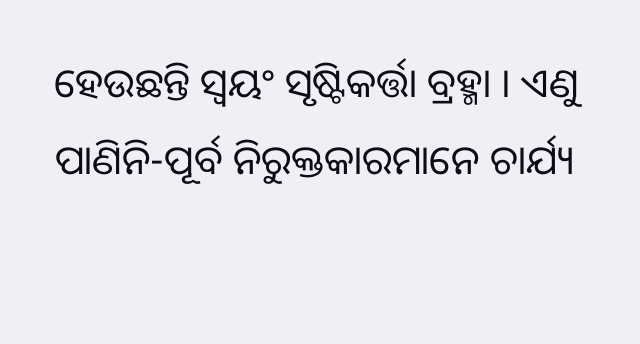ହେଉଛନ୍ତି ସ୍ୱୟଂ ସୃଷ୍ଟିକର୍ତ୍ତା ବ୍ରହ୍ମା । ଏଣୁ ପାଣିନି-ପୂର୍ବ ନିରୁକ୍ତକାରମାନେ ଚାର୍ଯ୍ୟ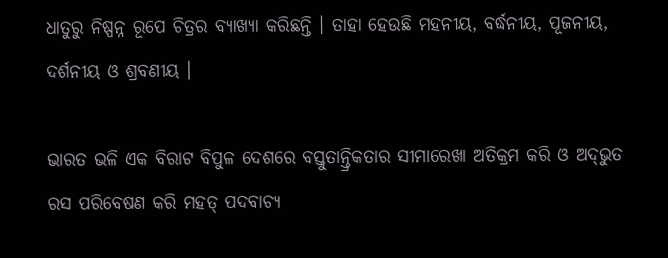ଧାତୁରୁ ନିଷ୍ପନ୍ନ ରୂପେ ଚିତ୍ରର ବ୍ୟାଖ୍ୟା କରିଛନ୍ତି । ତାହା ହେଉଛି ମହନୀୟ, ବର୍ଦ୍ଧନୀୟ, ପୂଜନୀୟ, ଦର୍ଶନୀୟ ଓ ଶ୍ରବଣୀୟ ।

ଭାରତ ଭଳି ଏକ ବିରାଟ ବିପୁଳ ଦେଶରେ ବସ୍ତୁତାନ୍ତ୍ରିକତାର ସୀମାରେଖା ଅତିକ୍ରମ କରି ଓ ଅଦ୍‌ଭୁତ ରସ ପରିବେଷଣ କରି ମହତ୍ ପଦବାଚ୍ୟ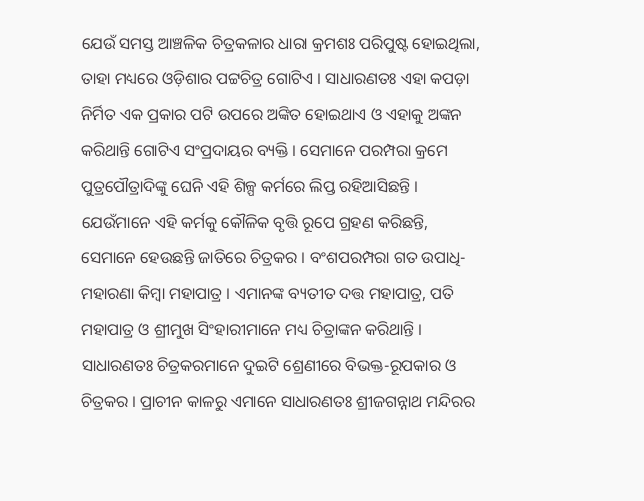ଯେଉଁ ସମସ୍ତ ଆଞ୍ଚଳିକ ଚିତ୍ରକଳାର ଧାରା କ୍ରମଶଃ ପରିପୁଷ୍ଟ ହୋଇଥିଲା, ତାହା ମଧ୍ୟରେ ଓଡ଼ିଶାର ପଟ୍ଟଚିତ୍ର ଗୋଟିଏ । ସାଧାରଣତଃ ଏହା କପଡ଼ା ନିର୍ମିତ ଏକ ପ୍ରକାର ପଟି ଉପରେ ଅଙ୍କିତ ହୋଇଥାଏ ଓ ଏହାକୁ ଅଙ୍କନ କରିଥାନ୍ତି ଗୋଟିଏ ସଂପ୍ରଦାୟର ବ୍ୟକ୍ତି । ସେମାନେ ପରମ୍ପରା କ୍ରମେ ପୁତ୍ରପୌତ୍ରାଦିଙ୍କୁ ଘେନି ଏହି ଶିଳ୍ପ କର୍ମରେ ଲିପ୍ତ ରହିଆସିଛନ୍ତି । ଯେଉଁମାନେ ଏହି କର୍ମକୁ କୌଳିକ ବୃତ୍ତି ରୂପେ ଗ୍ରହଣ କରିଛନ୍ତି, ସେମାନେ ହେଉଛନ୍ତି ଜାତିରେ ଚିତ୍ରକର । ବଂଶପରମ୍ପରା ଗତ ଉପାଧି-ମହାରଣା କିମ୍ବା ମହାପାତ୍ର । ଏମାନଙ୍କ ବ୍ୟତୀତ ଦତ୍ତ ମହାପାତ୍ର, ପତି ମହାପାତ୍ର ଓ ଶ୍ରୀମୁଖ ସିଂହାରୀମାନେ ମଧ୍ୟ ଚିତ୍ରାଙ୍କନ କରିଥାନ୍ତି । ସାଧାରଣତଃ ଚିତ୍ରକରମାନେ ଦୁଇଟି ଶ୍ରେଣୀରେ ବିଭକ୍ତ-ରୂପକାର ଓ ଚିତ୍ରକର । ପ୍ରାଚୀନ କାଳରୁ ଏମାନେ ସାଧାରଣତଃ ଶ୍ରୀଜଗନ୍ନାଥ ମନ୍ଦିରର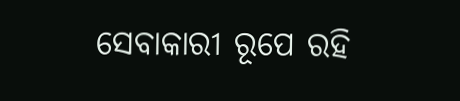ସେବାକାରୀ ରୂପେ ରହି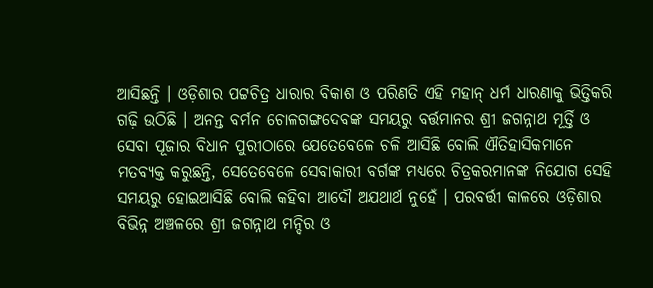ଆସିଛନ୍ତି । ଓଡ଼ିଶାର ପଟ୍ଟଚିତ୍ର ଧାରାର ବିକାଶ ଓ ପରିଣତି ଏହି ମହାନ୍ ଧର୍ମ ଧାରଣାକୁ ଭିତ୍ତିକରି ଗଢ଼ି ଉଠିଛି । ଅନନ୍ତ ବର୍ମନ ଚୋଳଗଙ୍ଗଦେବଙ୍କ ସମୟରୁ ବର୍ତ୍ତମାନର ଶ୍ରୀ ଜଗନ୍ନାଥ ମୂର୍ତ୍ତି ଓ ସେବା ପୂଜାର ବିଧାନ ପୁରୀଠାରେ ଯେତେବେଳେ ଚଳି ଆସିଛି ବୋଲି ଐତିହାସିକମାନେ ମତବ୍ୟକ୍ତ କରୁଛନ୍ତି, ସେତେବେଳେ ସେବାକାରୀ ବର୍ଗଙ୍କ ମଧ୍ୟରେ ଚିତ୍ରକରମାନଙ୍କ ନିଯୋଗ ସେହି ସମୟରୁ ହୋଇଆସିଛି ବୋଲି କହିବା ଆଦୌ ଅଯଥାର୍ଥ ନୁହେଁ । ପରବର୍ତ୍ତୀ କାଳରେ ଓଡ଼ିଶାର ବିଭିନ୍ନ ଅଞ୍ଚଳରେ ଶ୍ରୀ ଜଗନ୍ନାଥ ମନ୍ଦିର ଓ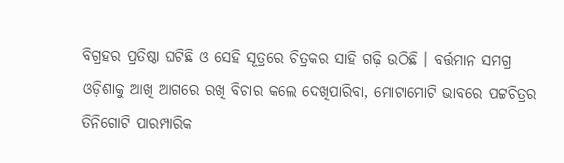ବିଗ୍ରହର ପ୍ରତିଷ୍ଠା ଘଟିଛି ଓ ସେହି ସୂତ୍ରରେ ଚିତ୍ରକର ସାହି ଗଢ଼ି ଉଠିଛି । ବର୍ତ୍ତମାନ ସମଗ୍ର ଓଡ଼ିଶାକୁ ଆଖି ଆଗରେ ରଖି ବିଚାର କଲେ ଦେଖିପାରିବା, ମୋଟାମୋଟି ଭାବରେ ପଟ୍ଟଚିତ୍ରର ତିନିଗୋଟି ପାରମ୍ପାରିକ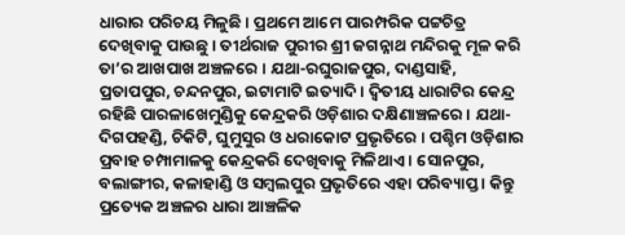ଧାରାର ପରିଚୟ ମିଳୁଛି । ପ୍ରଥମେ ଆମେ ପାରମ୍ପରିକ ପଟ୍ଟଚିତ୍ର ଦେଖିବାକୁ ପାଉଛୁ । ତୀର୍ଥରାଜ ପୁରୀର ଶ୍ରୀ ଜଗନ୍ନାଥ ମନ୍ଦିରକୁ ମୂଳ କରି ତା’ର ଆଖପାଖ ଅଞ୍ଚଳରେ । ଯଥା-ରଘୁରାଜପୁର, ଦାଣ୍ଡସାହି, ପ୍ରତାପପୁର, ଚନ୍ଦନପୁର, ଇଟାମାଟି ଇତ୍ୟାଦି । ଦ୍ୱିତୀୟ ଧାରାଟିର କେନ୍ଦ୍ର ରହିଛି ପାରଳାଖେମୁଣ୍ଡିକୁ କେନ୍ଦ୍ରକରି ଓଡ଼ିଶାର ଦକ୍ଷିଣାଞ୍ଚଳରେ । ଯଥା-ଦିଗପହଣ୍ଡି, ଚିକିଟି, ଘୁମୁସୁର ଓ ଧରାକୋଟ ପ୍ରଭୃତିରେ । ପଶ୍ଚିମ ଓଡ଼ିଶାର ପ୍ରବାହ ଚମ୍ପାମାଳକୁ କେନ୍ଦ୍ରକରି ଦେଖିବାକୁ ମିଳିଥାଏ । ସୋନପୁର, ବଲାଙ୍ଗୀର, କଳାହାଣ୍ଡି ଓ ସମ୍ବଲପୁର ପ୍ରଭୃତିରେ ଏହା ପରିବ୍ୟାପ୍ତ । କିନ୍ତୁ ପ୍ରତ୍ୟେକ ଅଞ୍ଚଳର ଧାରା ଆଞ୍ଚଳିକ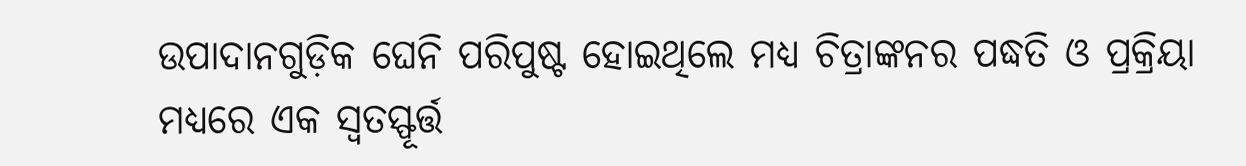ଉପାଦାନଗୁଡ଼ିକ ଘେନି ପରିପୁଷ୍ଟ ହୋଇଥିଲେ ମଧ୍ୟ ଚିତ୍ରାଙ୍କନର ପଦ୍ଧତି ଓ ପ୍ରକ୍ରିୟା ମଧ୍ୟରେ ଏକ ସ୍ୱତସ୍ଫୂର୍ତ୍ତ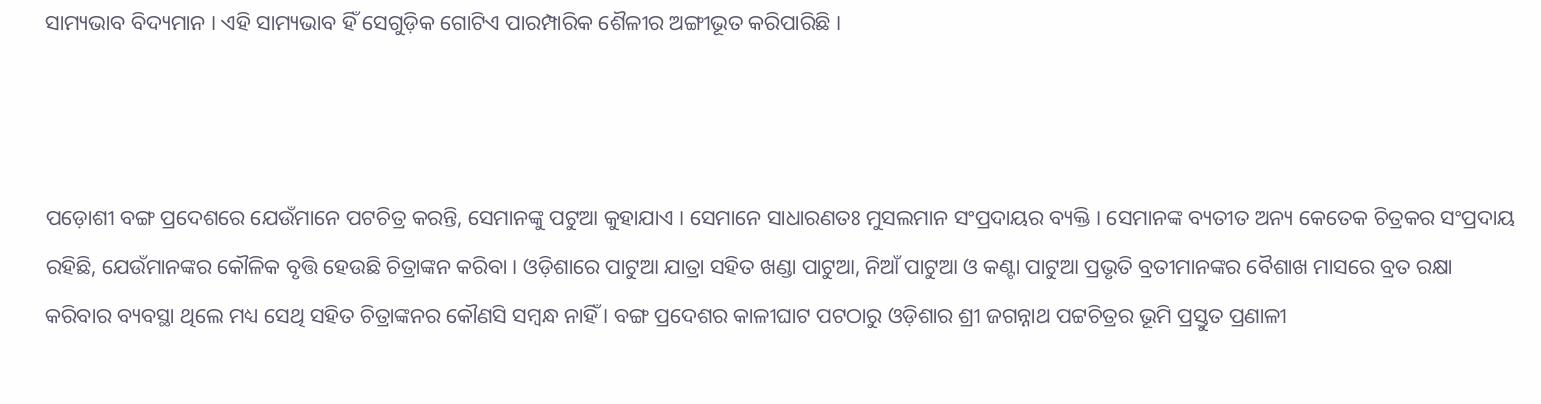ସାମ୍ୟଭାବ ବିଦ୍ୟମାନ । ଏହି ସାମ୍ୟଭାବ ହିଁ ସେଗୁଡ଼ିକ ଗୋଟିଏ ପାରମ୍ପାରିକ ଶୈଳୀର ଅଙ୍ଗୀଭୂତ କରିପାରିଛି ।



ପଡ଼ୋଶୀ ବଙ୍ଗ ପ୍ରଦେଶରେ ଯେଉଁମାନେ ପଟଚିତ୍ର କରନ୍ତି, ସେମାନଙ୍କୁ ପଟୁଆ କୁହାଯାଏ । ସେମାନେ ସାଧାରଣତଃ ମୁସଲମାନ ସଂପ୍ରଦାୟର ବ୍ୟକ୍ତି । ସେମାନଙ୍କ ବ୍ୟତୀତ ଅନ୍ୟ କେତେକ ଚିତ୍ରକର ସଂପ୍ରଦାୟ ରହିଛି, ଯେଉଁମାନଙ୍କର କୌଳିକ ବୃତ୍ତି ହେଉଛି ଚିତ୍ରାଙ୍କନ କରିବା । ଓଡ଼ିଶାରେ ପାଟୁଆ ଯାତ୍ରା ସହିତ ଖଣ୍ଡା ପାଟୁଆ, ନିଆଁ ପାଟୁଆ ଓ କଣ୍ଟା ପାଟୁଆ ପ୍ରଭୃତି ବ୍ରତୀମାନଙ୍କର ବୈଶାଖ ମାସରେ ବ୍ରତ ରକ୍ଷା କରିବାର ବ୍ୟବସ୍ଥା ଥିଲେ ମଧ୍ୟ ସେଥି ସହିତ ଚିତ୍ରାଙ୍କନର କୌଣସି ସମ୍ବନ୍ଧ ନାହିଁ । ବଙ୍ଗ ପ୍ରଦେଶର କାଳୀଘାଟ ପଟଠାରୁ ଓଡ଼ିଶାର ଶ୍ରୀ ଜଗନ୍ନାଥ ପଟ୍ଟଚିତ୍ରର ଭୂମି ପ୍ରସ୍ତୁତ ପ୍ରଣାଳୀ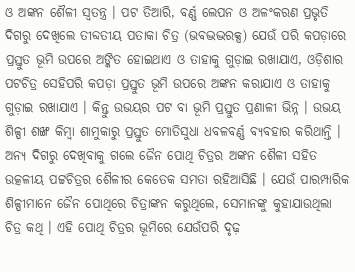ଓ ଅଙ୍କନ ଶୈଳୀ ସ୍ୱତନ୍ତ୍ର । ପଟ ତିଆରି, ବର୍ଣ୍ଣ ଲେପନ ଓ ଅଳଂକରଣ ପ୍ରଭୃତି ଦିଗରୁ ଦେଖିଲେ ତୀବ୍ଦତୀୟ ପତାକା ଚିତ୍ର (ଭବଦ୍ଭଦ୍ଭରକ୍ସ) ଯେଉଁ ପରି କପଡ଼ାରେ ପ୍ରସ୍ତୁତ ଭୂମି ଉପରେ ଅଙ୍କିତ ହୋଇଥାଏ ଓ ତାହାକୁ ଗୁଡ଼ାଇ ରଖାଯାଏ, ଓଡ଼ିଶାର ପଟଚିତ୍ର ସେହିପରି କପଡ଼ା ପ୍ରସ୍ତୁତ ଭୂମି ଉପରେ ଅଙ୍କନ କରାଯାଏ ଓ ତାହାକୁ ଗୁଡ଼ାଇ ରଖାଯାଏ । କିନ୍ତୁ ଉଭୟର ପଟ ବା ଭୂମି ପ୍ରସ୍ତୁତ ପ୍ରଣାଳୀ ଭିନ୍ନ । ଉଭୟ ଶିଳ୍ପୀ ଶଙ୍ଖ କିମ୍ବା ଶାମୁକାରୁ ପ୍ରସ୍ତୁତ ମୋତିସୁଧା ଧବଳବର୍ଣ୍ଣ ବ୍ୟବହାର କରିଥାନ୍ତି । ଅନ୍ୟ ଦିଗରୁ ଦେଖିବାକୁ ଗଲେ ଜୈନ ପୋଥି ଚିତ୍ରର ଅଙ୍କନ ଶୈଳୀ ସହିତ ଉତ୍କଳୀୟ ପଟ୍ଟଚିତ୍ରର ଶୈଳୀର କେତେକ ସମତା ରହିଆସିଛି । ଯେଉଁ ପାରମ୍ପାରିକ ଶିଳ୍ପୀମାନେ ଜୈନ ପୋଥିରେ ଚିତ୍ରାଙ୍କନ କରୁଥିଲେ, ସେମାନଙ୍କୁ କୁହାଯାଉଥିଲା ଚିତ୍ର କଥି । ଏହି ପୋଥି ଚିତ୍ରର ଭୂମିରେ ଯେଉଁପରି ଦୃଢ଼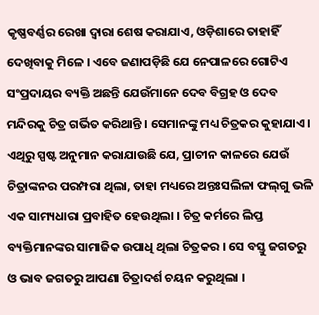କୃଷ୍ଣବର୍ଣ୍ଣର ରେଖା ଦ୍ୱାରା ଶେଷ କରାଯାଏ, ଓଡ଼ିଶାରେ ତାହାହିଁ ଦେଖିବାକୁ ମିଳେ । ଏବେ ଜଣାପଡ଼ିଛି ଯେ ନେପାଳରେ ଗୋଟିଏ ସଂପ୍ରଦାୟର ବ୍ୟକ୍ତି ଅଛନ୍ତି ଯେଉଁମାନେ ଦେବ ବିଗ୍ରହ ଓ ଦେବ ମନ୍ଦିରକୁ ଚିତ୍ର ଗର୍ଭିତ କରିଥାନ୍ତି । ସେମାନଙ୍କୁ ମଧ୍ୟ ଚିତ୍ରକର କୁହାଯାଏ । ଏଥିରୁ ସ୍ପଷ୍ଟ ଅନୁମାନ କରାଯାଉଛି ଯେ, ପ୍ରାଚୀନ କାଳରେ ଯେଉଁ ଚିତ୍ରାଙ୍କନର ପରମ୍ପରା ଥିଲା, ତାହା ମଧ୍ୟରେ ଅନ୍ତଃସଲିଳା ଫଲ୍‌ଗୁ ଭଳି ଏକ ସାମ୍ୟଧାରା ପ୍ରବାହିତ ହେଉଥିଲା । ଚିତ୍ର କର୍ମରେ ଲିପ୍ତ ବ୍ୟକ୍ତିମାନଙ୍କର ସାମାଜିକ ଉପାଧି ଥିଲା ଚିତ୍ରକର । ସେ ବସ୍ତୁ ଜଗତରୁ ଓ ଭାବ ଜଗତରୁ ଆପଣା ଚିତ୍ରାଦର୍ଶ ଚୟନ କରୁଥିଲା ।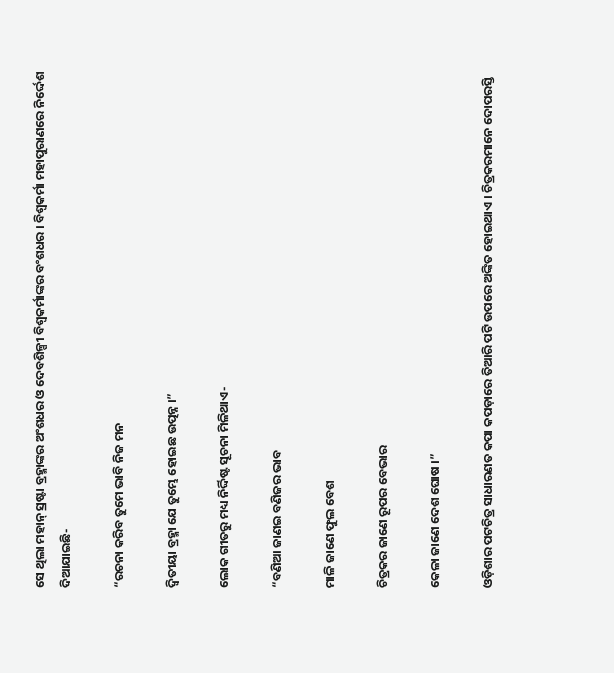ସେ ଥିଲା ମହାନ୍ ସ୍ରଷ୍ଟା ବ୍ରହ୍ମାଙ୍କର ଅଂଶଧର ଓ ଦେବଶିଳ୍ପୀ ବିଶ୍ୱକର୍ମାଙ୍କର ବଂଶଧର । ବିଶ୍ୱକର୍ମା ମହାପୁରାଣରେ ନିର୍ଦ୍ଦେଶ ଦିଆଯାଇଛି-

“ରଚନା କରିବ ତୁମେ ଭାବି ନିଜ ମନ

ଦ୍ୱିତୀୟା ବ୍ରହ୍ମା ଯେ ତୁମ୍ଭେ ହୋଇଛ ଉତ୍ପନ୍ନ ।”

ଲୋକ ଗୀତରୁ ମଧ୍ୟ ନିର୍ଦ୍ଦିଷ୍ଟ ସୂଚନା ମିଳିଥାଏ-

“ବଣିଆ ଜାଣଇ ବଣିଜର ଭାବ

ମାଳି ଜାଣେ ଫୁଲ ବେଶ

ଚିତ୍ରକର ଜାଣେ ରୂପର ବେଭାର

କେଳା ଜାଣେ ଦେଶ ଘୋଷ ।”

ଓଡ଼ିଶାର ପଟଚିତ୍ର ସାଧାରଣତ କପା କପଡ଼ାରେ ତିଆରି ପଟି ଉପରେ ଅଙ୍କିତ ହୋଇଥାଏ । ଚିତ୍ରକରମାନେ ଦୋପରସ୍ତି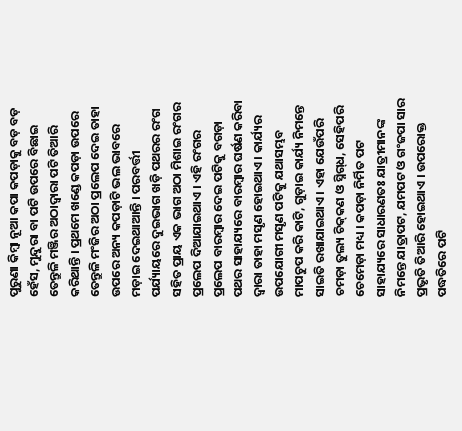ପୁରୁଣା କିମ୍ବା ନୂଆ କପା କପଡ଼ାକୁ ବଡ଼ ବଡ଼ ହେଁସ, ମୁନ୍ଦୁରା ବା ପଟି ଉପରେ ବିଛାଇ ତେନ୍ତୁଳି ମଞ୍ଜିର ଅଠାଦ୍ୱାରା ପଟି ତିଆରି କରିଥାନ୍ତି । ପ୍ରଥମେ ଖଣ୍ଡେ କପଡ଼ା ଉପରେ ତେନ୍ତୁଳି ମଂଜିର ଅଠା ପ୍ରଲେପ ଦେଇ ତାହା ଉପରେ ଅନ୍ୟ କପଡ଼ାଟି ଭଲ ଭାବରେ ମଡ଼ାଇ ଦେଇଥାଆନ୍ତି । ପରବର୍ତ୍ତୀ ପର୍ଯ୍ୟାୟରେ ଦୁଇଭାଗ ଖଡ଼ି ପଥରର ରଂଗ ସହିତ ପ୍ରାୟ ଏକ ଭାଗ ଅଠା ମିଶାଇ ରଂଗର ପ୍ରଲେପ ଦିଆଯାଇଥାଏ । ଏହି ରଂଗର ପ୍ରଲେପ ବାରମ୍ବାର ଦେଇ ପଟିକୁ ବଗଡ଼ା ପଥର ସାହାଯ୍ୟରେ ବାରମ୍ବାର ଘର୍ଷଣ କରିବା ଦ୍ୱାରା ତାହା ମସୃଣ ହୋଇଥାଏ । କାର୍ଯ୍ୟର ଉପଯୋଗୀ ମସୃଣ ପଟିକୁ ଯଥାସମ୍ଭବ ମାପଚୁପ କରି କାଟି, ଗୁଡ଼ାଇ କାର୍ଯ୍ୟ ନିମନ୍ତେ ସାଇତି ରଖାଯାଇଥାଏ । ଏହା ଯେଉଁପରି ଚମଡ଼ା ତୁଲ୍ୟ ଚିକ୍‌କଣ ଓ ସ୍ନିଗ୍‌ଧ, ସେହିପରି ଚେମେଡ଼ା ମଧ୍ୟ । କପଡ଼ା ନିର୍ମିତ ପଟ ସାହାଯ୍ୟରେ ସାଧାରଣତଃ ଯାତ୍ରୀମାନଙ୍କ ନିମନ୍ତେ ଯାତ୍ରାପଟ, ଯମପଟ ଓ ଗଂଜପା ସାର ପ୍ରଭୃତି ତିଆରି ହୋଇଥାଏ । ଉପରୋକ୍ତ ପଦ୍ଧତିରେ ପଟି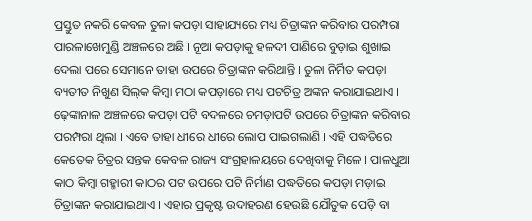ପ୍ରସ୍ତୁତ ନକରି କେବଳ ତୁଳା କପଡ଼ା ସାହାଯ୍ୟରେ ମଧ୍ୟ ଚିତ୍ରାଙ୍କନ କରିବାର ପରମ୍ପରା ପାରଳାଖେମୁଣ୍ଡି ଅଞ୍ଚଳରେ ଅଛି । ନୂଆ କପଡ଼ାକୁ ହଳଦୀ ପାଣିରେ ବୁଡ଼ାଇ ଶୁଖାଇ ଦେଲା ପରେ ସେମାନେ ତାହା ଉପରେ ଚିତ୍ରାଙ୍କନ କରିଥାନ୍ତି । ତୁଳା ନିର୍ମିତ କପଡ଼ା ବ୍ୟତୀତ ନିଖୁଣ ସିଲ୍‌କ କିମ୍ବା ମଠା କପଡ଼ାରେ ମଧ୍ୟ ପଟଚିତ୍ର ଅଙ୍କନ କରାଯାଇଥାଏ । ଢ଼େଙ୍କାନାଳ ଅଞ୍ଚଳରେ କପଡ଼ା ପଟି ବଦଳରେ ଚମଡ଼ାପଟି ଉପରେ ଚିତ୍ରାଙ୍କନ କରିବାର ପରମ୍ପରା ଥିଲା । ଏବେ ତାହା ଧୀରେ ଧୀରେ ଲୋପ ପାଇଗଲାଣି । ଏହି ପଦ୍ଧତିରେ କେତେକ ଚିତ୍ରର ସନ୍ତକ କେବଳ ରାଜ୍ୟ ସଂଗ୍ରହାଳୟରେ ଦେଖିବାକୁ ମିଳେ । ପାଳଧୁଆ କାଠ କିମ୍ବା ଗହ୍ମାରୀ କାଠର ପଟ ଉପରେ ପଟି ନିର୍ମାଣ ପଦ୍ଧତିରେ କପଡ଼ା ମଡ଼ାଇ ଚିତ୍ରାଙ୍କନ କରାଯାଇଥାଏ । ଏହାର ପ୍ରକୃଷ୍ଟ ଉଦାହରଣ ହେଉଛି ଯୌତୁକ ପେଡ଼ି ବା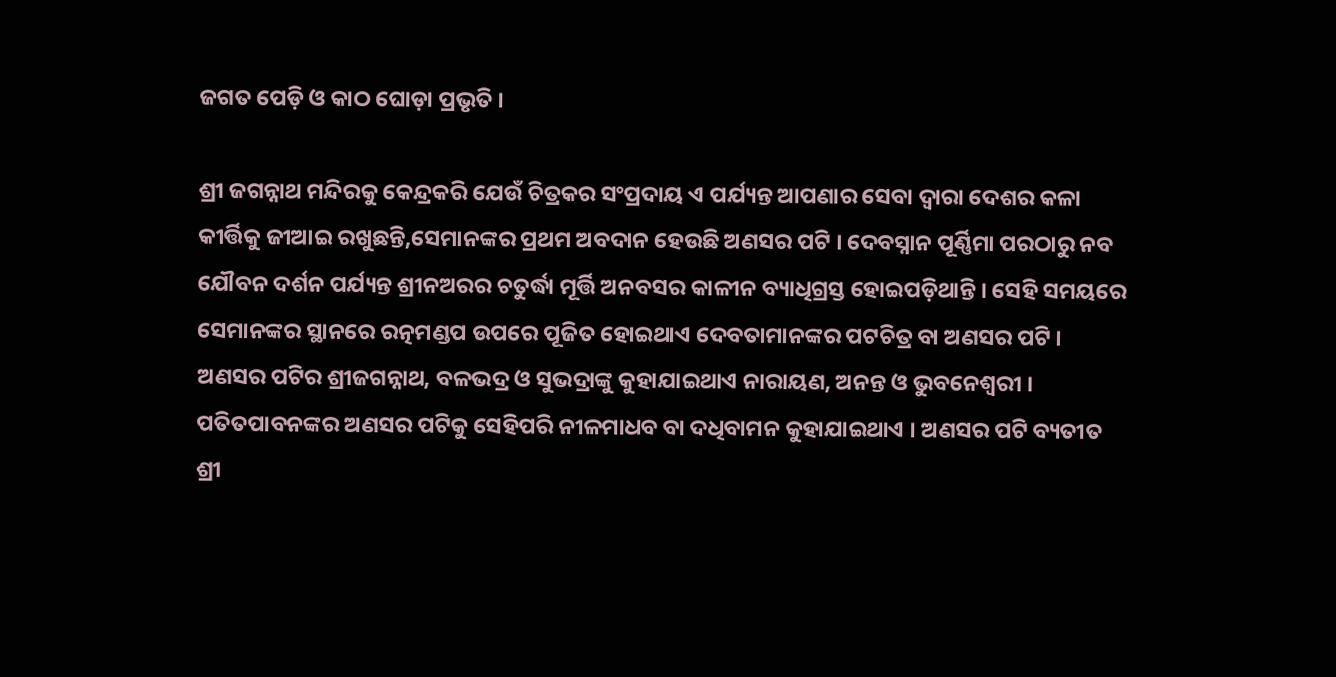ଜଗତ ପେଡ଼ି ଓ କାଠ ଘୋଡ଼ା ପ୍ରଭୃତି ।

ଶ୍ରୀ ଜଗନ୍ନାଥ ମନ୍ଦିରକୁ କେନ୍ଦ୍ରକରି ଯେଉଁ ଚିତ୍ରକର ସଂପ୍ରଦାୟ ଏ ପର୍ଯ୍ୟନ୍ତ ଆପଣାର ସେବା ଦ୍ୱାରା ଦେଶର କଳା କୀର୍ତ୍ତିକୁ ଜୀଆଇ ରଖୁଛନ୍ତି,ସେମାନଙ୍କର ପ୍ରଥମ ଅବଦାନ ହେଉଛି ଅଣସର ପଟି । ଦେବସ୍ନାନ ପୂର୍ଣ୍ଣିମା ପରଠାରୁ ନବ ଯୌବନ ଦର୍ଶନ ପର୍ଯ୍ୟନ୍ତ ଶ୍ରୀନଅରର ଚତୁର୍ଦ୍ଧା ମୂର୍ତ୍ତି ଅନବସର କାଳୀନ ବ୍ୟାଧିଗ୍ରସ୍ତ ହୋଇପଡ଼ିଥାନ୍ତି । ସେହି ସମୟରେ ସେମାନଙ୍କର ସ୍ଥାନରେ ରତ୍ନମଣ୍ଡପ ଉପରେ ପୂଜିତ ହୋଇଥାଏ ଦେବତାମାନଙ୍କର ପଟଚିତ୍ର ବା ଅଣସର ପଟି । ଅଣସର ପଟିର ଶ୍ରୀଜଗନ୍ନାଥ, ବଳଭଦ୍ର ଓ ସୁଭଦ୍ରାଙ୍କୁ କୁହାଯାଇଥାଏ ନାରାୟଣ, ଅନନ୍ତ ଓ ଭୁବନେଶ୍ୱରୀ । ପତିତପାବନଙ୍କର ଅଣସର ପଟିକୁ ସେହିପରି ନୀଳମାଧବ ବା ଦଧିବାମନ କୁହାଯାଇଥାଏ । ଅଣସର ପଟି ବ୍ୟତୀତ ଶ୍ରୀ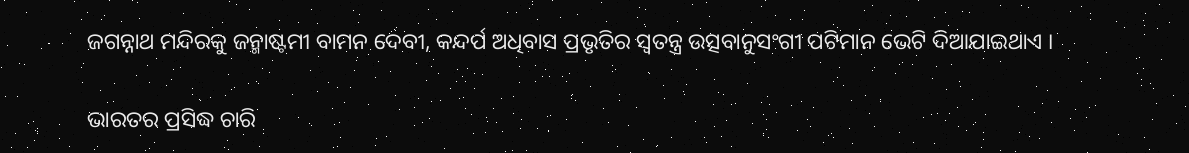ଜଗନ୍ନାଥ ମନ୍ଦିରକୁ ଜନ୍ମାଷ୍ଟମୀ ବାମନ ଦେବୀ, କନ୍ଦର୍ପ ଅଧିବାସ ପ୍ରଭୃତିର ସ୍ୱତନ୍ତ୍ର ଉତ୍ସବାନୁସଂଗୀ ପଟିମାନ ଭେଟି ଦିଆଯାଇଥାଏ ।

ଭାରତର ପ୍ରସିଦ୍ଧ ଚାରି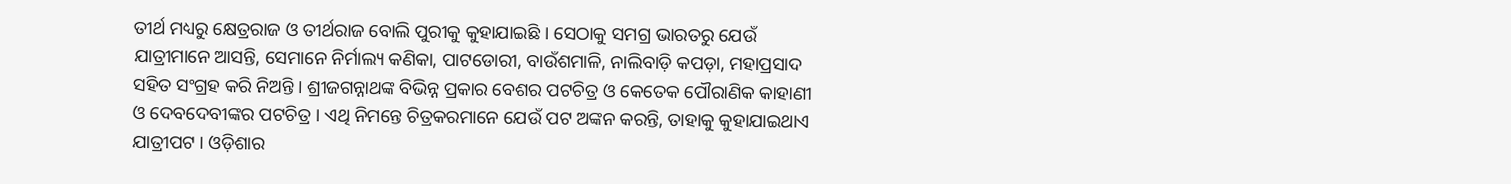ତୀର୍ଥ ମଧ୍ୟରୁ କ୍ଷେତ୍ରରାଜ ଓ ତୀର୍ଥରାଜ ବୋଲି ପୁରୀକୁ କୁହାଯାଇଛି । ସେଠାକୁ ସମଗ୍ର ଭାରତରୁ ଯେଉଁ ଯାତ୍ରୀମାନେ ଆସନ୍ତି, ସେମାନେ ନିର୍ମାଲ୍ୟ କଣିକା, ପାଟଡୋରୀ, ବାଉଁଶମାଳି, ନାଲିବାଡ଼ି କପଡ଼ା, ମହାପ୍ରସାଦ ସହିତ ସଂଗ୍ରହ କରି ନିଅନ୍ତି । ଶ୍ରୀଜଗନ୍ନାଥଙ୍କ ବିଭିନ୍ନ ପ୍ରକାର ବେଶର ପଟଚିତ୍ର ଓ କେତେକ ପୌରାଣିକ କାହାଣୀ ଓ ଦେବଦେବୀଙ୍କର ପଟଚିତ୍ର । ଏଥି ନିମନ୍ତେ ଚିତ୍ରକରମାନେ ଯେଉଁ ପଟ ଅଙ୍କନ କରନ୍ତି, ତାହାକୁ କୁହାଯାଇଥାଏ ଯାତ୍ରୀପଟ । ଓଡ଼ିଶାର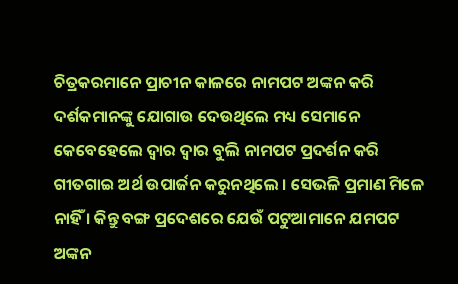ଚିତ୍ରକରମାନେ ପ୍ରାଚୀନ କାଳରେ ନାମପଟ ଅଙ୍କନ କରି ଦର୍ଶକମାନଙ୍କୁ ଯୋଗାଉ ଦେଉଥିଲେ ମଧ୍ୟ ସେମାନେ କେବେହେଲେ ଦ୍ୱାର ଦ୍ୱାର ବୁଲି ନାମପଟ ପ୍ରଦର୍ଶନ କରି ଗୀତଗାଇ ଅର୍ଥ ଉପାର୍ଜନ କରୁନଥିଲେ । ସେଭଳି ପ୍ରମାଣ ମିଳେ ନାହିଁ । କିନ୍ତୁ ବଙ୍ଗ ପ୍ରଦେଶରେ ଯେଉଁ ପଟୁଆମାନେ ଯମପଟ ଅଙ୍କନ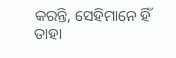କରନ୍ତି, ସେହିମାନେ ହିଁ ତାହା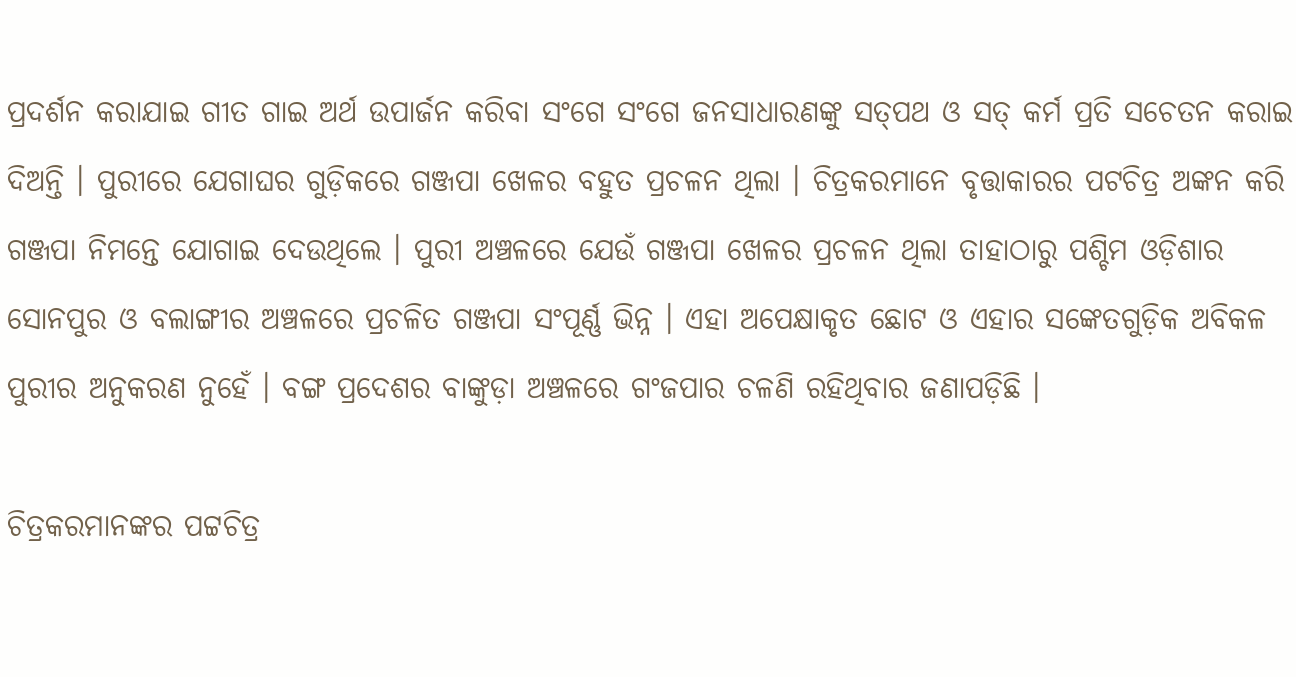ପ୍ରଦର୍ଶନ କରାଯାଇ ଗୀତ ଗାଇ ଅର୍ଥ ଉପାର୍ଜନ କରିବା ସଂଗେ ସଂଗେ ଜନସାଧାରଣଙ୍କୁ ସତ୍‌ପଥ ଓ ସତ୍ କର୍ମ ପ୍ରତି ସଚେତନ କରାଇ ଦିଅନ୍ତି । ପୁରୀରେ ଯେଗାଘର ଗୁଡ଼ିକରେ ଗଞ୍ଜପା ଖେଳର ବହୁତ ପ୍ରଚଳନ ଥିଲା । ଚିତ୍ରକରମାନେ ବୃତ୍ତାକାରର ପଟଚିତ୍ର ଅଙ୍କନ କରି ଗଞ୍ଜପା ନିମନ୍ତେ ଯୋଗାଇ ଦେଉଥିଲେ । ପୁରୀ ଅଞ୍ଚଳରେ ଯେଉଁ ଗଞ୍ଜପା ଖେଳର ପ୍ରଚଳନ ଥିଲା ତାହାଠାରୁ ପଶ୍ଚିମ ଓଡ଼ିଶାର ସୋନପୁର ଓ ବଲାଙ୍ଗୀର ଅଞ୍ଚଳରେ ପ୍ରଚଳିତ ଗଞ୍ଜପା ସଂପୂର୍ଣ୍ଣ ଭିନ୍ନ । ଏହା ଅପେକ୍ଷାକୃତ ଛୋଟ ଓ ଏହାର ସଙ୍କେତଗୁଡ଼ିକ ଅବିକଳ ପୁରୀର ଅନୁକରଣ ନୁହେଁ । ବଙ୍ଗ ପ୍ରଦେଶର ବାଙ୍କୁଡ଼ା ଅଞ୍ଚଳରେ ଗଂଜପାର ଚଳଣି ରହିଥିବାର ଜଣାପଡ଼ିଛି ।

ଚିତ୍ରକରମାନଙ୍କର ପଟ୍ଟଚିତ୍ର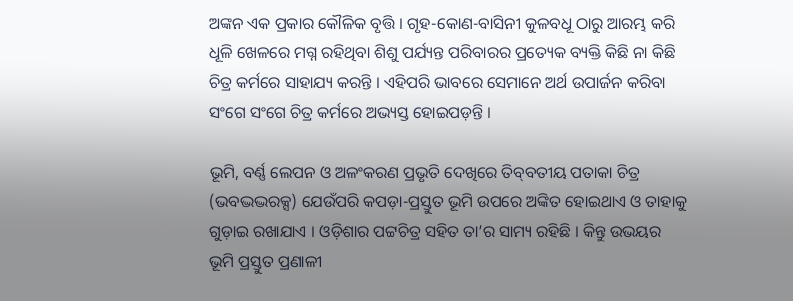ଅଙ୍କନ ଏକ ପ୍ରକାର କୌଳିକ ବୃତ୍ତି । ଗୃହ-କୋଣ-ବାସିନୀ କୁଳବଧୂ ଠାରୁ ଆରମ୍ଭ କରି ଧୂଳି ଖେଳରେ ମଗ୍ନ ରହିଥିବା ଶିଶୁ ପର୍ଯ୍ୟନ୍ତ ପରିବାରର ପ୍ରତ୍ୟେକ ବ୍ୟକ୍ତି କିଛି ନା କିଛି ଚିତ୍ର କର୍ମରେ ସାହାଯ୍ୟ କରନ୍ତି । ଏହିପରି ଭାବରେ ସେମାନେ ଅର୍ଥ ଉପାର୍ଜନ କରିବା ସଂଗେ ସଂଗେ ଚିତ୍ର କର୍ମରେ ଅଭ୍ୟସ୍ତ ହୋଇପଡ଼ନ୍ତି ।

ଭୂମି, ବର୍ଣ୍ଣ ଲେପନ ଓ ଅଳଂକରଣ ପ୍ରଭୃତି ଦେଖିରେ ତିବ୍‌ବତୀୟ ପତାକା ଚିତ୍ର (ଭବଦ୍ଭଦ୍ଭରକ୍ସ) ଯେଉଁପରି କପଡ଼ା-ପ୍ରସ୍ତୁତ ଭୂମି ଉପରେ ଅଙ୍କିତ ହୋଇଥାଏ ଓ ତାହାକୁ ଗୁଡ଼ାଇ ରଖାଯାଏ । ଓଡ଼ିଶାର ପଟ୍ଟଚିତ୍ର ସହିତ ତା’ର ସାମ୍ୟ ରହିଛି । କିନ୍ତୁ ଉଭୟର ଭୂମି ପ୍ରସ୍ତୁତ ପ୍ରଣାଳୀ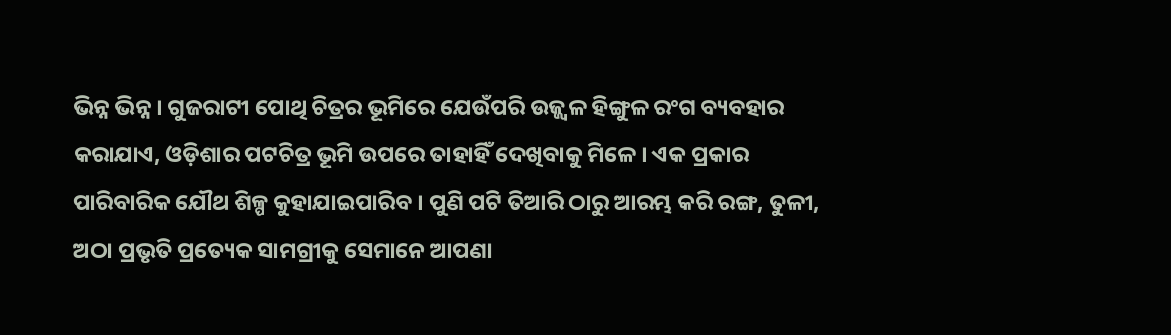ଭିନ୍ନ ଭିନ୍ନ । ଗୁଜରାଟୀ ପୋଥି ଚିତ୍ରର ଭୂମିରେ ଯେଉଁପରି ଉଜ୍ଜ୍ୱଳ ହିଙ୍ଗୁଳ ରଂଗ ବ୍ୟବହାର କରାଯାଏ, ଓଡ଼ିଶାର ପଟଚିତ୍ର ଭୂମି ଉପରେ ତାହାହିଁ ଦେଖିବାକୁ ମିଳେ । ଏକ ପ୍ରକାର ପାରିବାରିକ ଯୌଥ ଶିଳ୍ପ କୁହାଯାଇପାରିବ । ପୁଣି ପଟି ତିଆରି ଠାରୁ ଆରମ୍ଭ କରି ରଙ୍ଗ, ତୁଳୀ, ଅଠା ପ୍ରଭୃତି ପ୍ରତ୍ୟେକ ସାମଗ୍ରୀକୁ ସେମାନେ ଆପଣା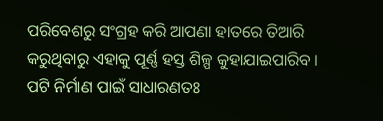ପରିବେଶରୁ ସଂଗ୍ରହ କରି ଆପଣା ହାତରେ ତିଆରି କରୁଥିବାରୁ ଏହାକୁ ପୂର୍ଣ୍ଣ ହସ୍ତ ଶିଳ୍ପ କୁହାଯାଇପାରିବ । ପଟି ନିର୍ମାଣ ପାଇଁ ସାଧାରଣତଃ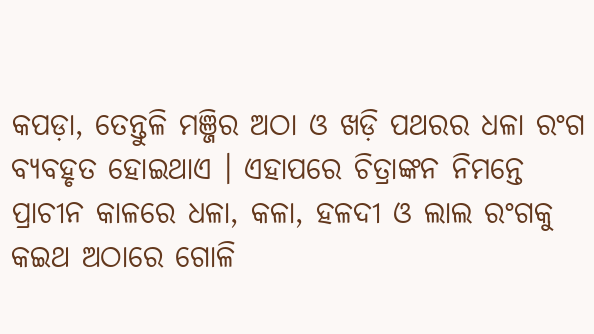କପଡ଼ା, ତେନ୍ତୁଳି ମଞ୍ଜିର ଅଠା ଓ ଖଡ଼ି ପଥରର ଧଳା ରଂଗ ବ୍ୟବହୃତ ହୋଇଥାଏ । ଏହାପରେ ଚିତ୍ରାଙ୍କନ ନିମନ୍ତେ ପ୍ରାଚୀନ କାଳରେ ଧଳା, କଳା, ହଳଦୀ ଓ ଲାଲ ରଂଗକୁ କଇଥ ଅଠାରେ ଗୋଳି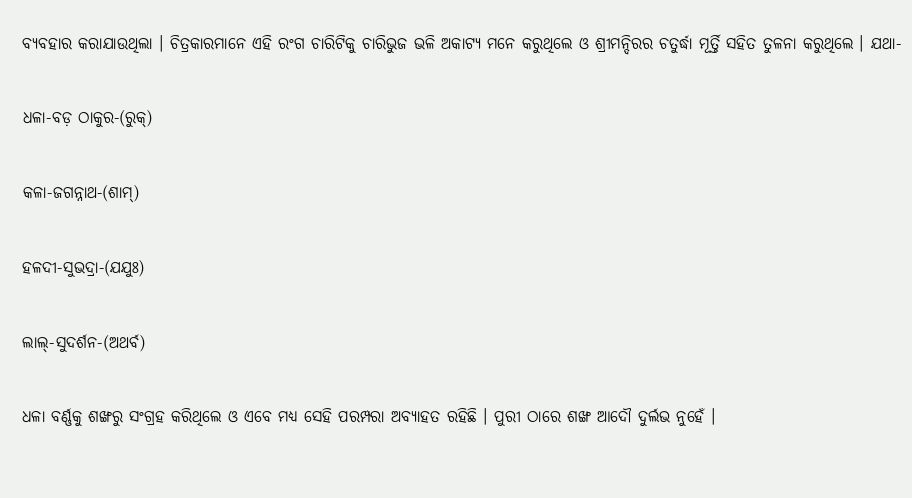ବ୍ୟବହାର କରାଯାଉଥିଲା । ଚିତ୍ରକାରମାନେ ଏହି ରଂଗ ଚାରିଟିକୁ ଚାରିଭୁଜ ଭଳି ଅକାଟ୍ୟ ମନେ କରୁଥିଲେ ଓ ଶ୍ରୀମନ୍ଦିରର ଚତୁର୍ଦ୍ଧା ମୂର୍ତ୍ତି ସହିତ ତୁଳନା କରୁଥିଲେ । ଯଥା-

ଧଳା-ବଡ଼ ଠାକୁର-(ରୁକ୍‌)

କଳା-ଜଗନ୍ନାଥ-(ଶାମ୍‌)

ହଳଦୀ-ସୁଭଦ୍ରା-(ଯଯୁଃ)

ଲାଲ୍‌-ସୁଦର୍ଶନ-(ଅଥର୍ବ)

ଧଳା ବର୍ଣ୍ଣକୁ ଶଙ୍ଖରୁ ସଂଗ୍ରହ କରିଥିଲେ ଓ ଏବେ ମଧ୍ୟ ସେହି ପରମ୍ପରା ଅବ୍ୟାହତ ରହିଛି । ପୁରୀ ଠାରେ ଶଙ୍ଖ ଆଦୌ ଦୁର୍ଲଭ ନୁହେଁ ।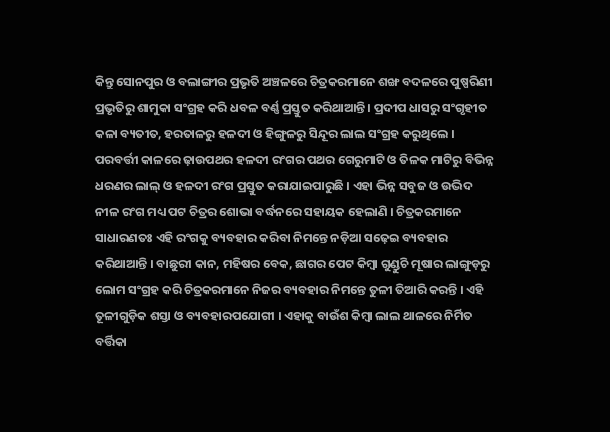କିନ୍ତୁ ସୋନପୁର ଓ ବଲାଙ୍ଗୀର ପ୍ରଭୃତି ଅଞ୍ଚଳରେ ଚିତ୍ରକରମାନେ ଶଙ୍ଖ ବଦଳରେ ପୁଷ୍ପରିଣୀ ପ୍ରଭୃତିରୁ ଶାମୁକା ସଂଗ୍ରହ କରି ଧବଳ ବର୍ଣ୍ଣ ପ୍ରସ୍ତୁତ କରିଥାଆନ୍ତି । ପ୍ରଦୀପ ଧାସରୁ ସଂଗୃହୀତ କଳା ବ୍ୟତୀତ, ହରତାଳରୁ ହଳଦୀ ଓ ହିଙ୍ଗୁଳରୁ ସିନ୍ଦୂର ଲାଲ ସଂଗ୍ରହ କରୁଥିଲେ । ପରବର୍ତ୍ତୀ କାଳରେ ଢ଼ାଉପଥର ହଳଦୀ ରଂଗର ପଥର ଗେରୁମାଟି ଓ ତିଳକ ମାଟିରୁ ବିଭିନ୍ନ ଧରଣର ଲାଲ୍ ଓ ହଳଦୀ ରଂଗ ପ୍ରସ୍ତୁତ କରାଯାଇପାରୁଛି । ଏହା ଭିନ୍ନ ସବୁଜ ଓ ଉଦ୍ଭିଦ ନୀଳ ରଂଗ ମଧ୍ୟ ପଟ ଚିତ୍ରର ଶୋଭା ବର୍ଦ୍ଧନରେ ସହାୟକ ହେଲାଣି । ଚିତ୍ରକରମାନେ ସାଧାରଣତଃ ଏହି ରଂଗକୁ ବ୍ୟବହାର କରିବା ନିମନ୍ତେ ନଡ଼ିଆ ସଢ଼େଇ ବ୍ୟବହାର କରିଥାଆନ୍ତି । ବାଛୁରୀ କାନ, ମହିଷର ବେକ, ଛାଗର ପେଟ କିମ୍ବା ଗୁଣ୍ଡୁଚି ମୂଷାର ଲାଙ୍ଗୁଡ଼ରୁ ଲୋମ ସଂଗ୍ରହ କରି ଚିତ୍ରକରମାନେ ନିଜର ବ୍ୟବହାର ନିମନ୍ତେ ତୁଳୀ ତିଆରି କରନ୍ତି । ଏହି ତୂଳୀଗୁଡ଼ିକ ଶସ୍ତା ଓ ବ୍ୟବହାରପଯୋଗୀ । ଏହାକୁ ବାଉଁଶ କିମ୍ବା ଲାଲ ଥାଳରେ ନିର୍ମିତ ବର୍ତ୍ତିକା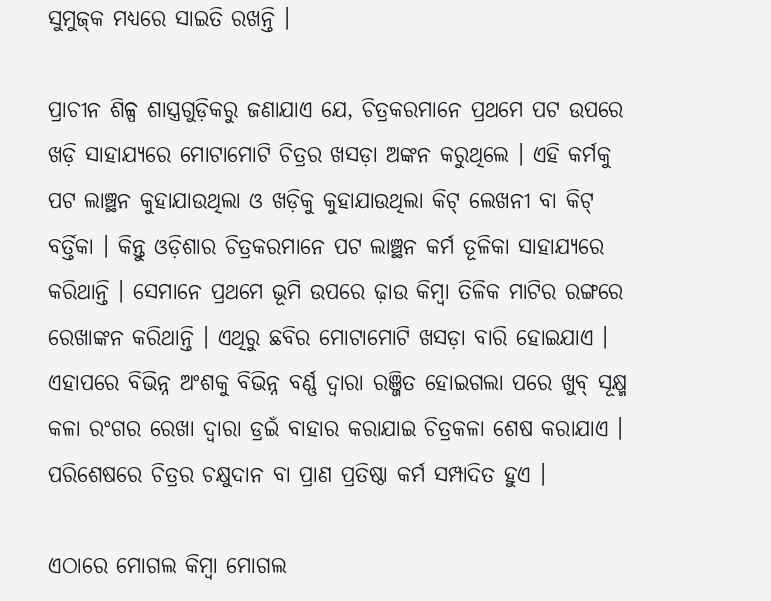ସୁମୁଜ୍‌କ ମଧ୍ୟରେ ସାଇତି ରଖନ୍ତି ।

ପ୍ରାଚୀନ ଶିଳ୍ପ ଶାସ୍ତ୍ରଗୁଡ଼ିକରୁ ଜଣାଯାଏ ଯେ, ଚିତ୍ରକରମାନେ ପ୍ରଥମେ ପଟ ଉପରେ ଖଡ଼ି ସାହାଯ୍ୟରେ ମୋଟାମୋଟି ଚିତ୍ରର ଖସଡ଼ା ଅଙ୍କନ କରୁଥିଲେ । ଏହି କର୍ମକୁ ପଟ ଲାଞ୍ଛନ କୁହାଯାଉଥିଲା ଓ ଖଡ଼ିକୁ କୁହାଯାଉଥିଲା କିଟ୍ ଲେଖନୀ ବା କିଟ୍ ବର୍ତ୍ତିକା । କିନ୍ତୁ ଓଡ଼ିଶାର ଚିତ୍ରକରମାନେ ପଟ ଲାଞ୍ଛନ କର୍ମ ତୂଳିକା ସାହାଯ୍ୟରେ କରିଥାନ୍ତି । ସେମାନେ ପ୍ରଥମେ ଭୂମି ଉପରେ ଢ଼ାଉ କିମ୍ବା ତିଳିକ ମାଟିର ରଙ୍ଗରେ ରେଖାଙ୍କନ କରିଥାନ୍ତି । ଏଥିରୁ ଛବିର ମୋଟାମୋଟି ଖସଡ଼ା ବାରି ହୋଇଯାଏ । ଏହାପରେ ବିଭିନ୍ନ ଅଂଶକୁ ବିଭିନ୍ନ ବର୍ଣ୍ଣ ଦ୍ୱାରା ରଞ୍ଜିତ ହୋଇଗଲା ପରେ ଖୁବ୍ ସୂକ୍ଷ୍ମ କଳା ରଂଗର ରେଖା ଦ୍ୱାରା ଡ୍ରଇଁ ବାହାର କରାଯାଇ ଚିତ୍ରକଳା ଶେଷ କରାଯାଏ । ପରିଶେଷରେ ଚିତ୍ରର ଚକ୍ଷୁଦାନ ବା ପ୍ରାଣ ପ୍ରତିଷ୍ଠା କର୍ମ ସମ୍ପାଦିତ ହୁଏ ।

ଏଠାରେ ମୋଗଲ କିମ୍ବା ମୋଗଲ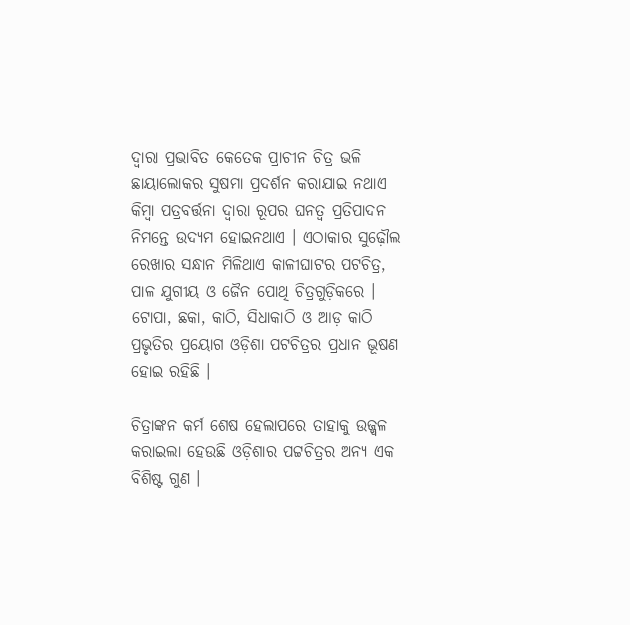ଦ୍ୱାରା ପ୍ରଭାବିତ କେତେକ ପ୍ରାଚୀନ ଚିତ୍ର ଭଳି ଛାୟାଲୋକର ସୁଷମା ପ୍ରଦର୍ଶନ କରାଯାଇ ନଥାଏ କିମ୍ବା ପତ୍ରବର୍ତ୍ତନା ଦ୍ୱାରା ରୂପର ଘନତ୍ୱ ପ୍ରତିପାଦନ ନିମନ୍ତେ ଉଦ୍ୟମ ହୋଇନଥାଏ । ଏଠାକାର ସୁଢ଼ୌଲ ରେଖାର ସନ୍ଧାନ ମିଳିଥାଏ କାଳୀଘାଟର ପଟଚିତ୍ର, ପାଳ ଯୁଗୀୟ ଓ ଜୈନ ପୋଥି ଚିତ୍ରଗୁଡ଼ିକରେ । ଟୋପା, ଛକା, କାଠି, ସିଧାକାଠି ଓ ଆଡ଼ କାଠି ପ୍ରଭୃତିର ପ୍ରୟୋଗ ଓଡ଼ିଶା ପଟଚିତ୍ରର ପ୍ରଧାନ ଭୂଷଣ ହୋଇ ରହିଛି ।

ଚିତ୍ରାଙ୍କନ କର୍ମ ଶେଷ ହେଲାପରେ ତାହାକୁ ଉଜ୍ଜ୍ୱଳ କରାଇଲା ହେଉଛି ଓଡ଼ିଶାର ପଟ୍ଟଚିତ୍ରର ଅନ୍ୟ ଏକ ବିଶିଷ୍ଟ ଗୁଣ ।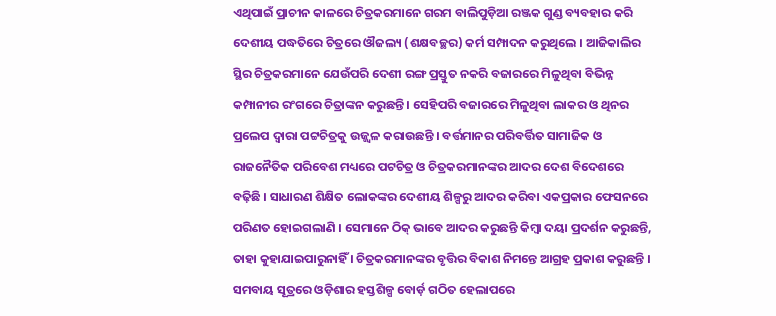ଏଥିପାଇଁ ପ୍ରାଚୀନ କାଳରେ ଚିତ୍ରକରମାନେ ଗରମ ବାଲିପୁଡ଼ିଆ ରଞ୍ଜକ ଗୁଣ୍ଡ ବ୍ୟବହାର କରି ଦେଶୀୟ ପଦ୍ଧତିରେ ଚିତ୍ରରେ ଔଜଲ୍ୟ (ଶକ୍ଷବଚ୍ଛର) କର୍ମ ସମ୍ପାଦନ କରୁଥିଲେ । ଆଜିକାଲିର ସ୍ଥିର ଚିତ୍ରକରମାନେ ଯେଉଁପରି ଦେଶୀ ରଙ୍ଗ ପ୍ରସ୍ତୁତ ନକରି ବଜାରରେ ମିଳୁଥିବା ବିଭିନ୍ନ କମ୍ପାନୀର ରଂଗରେ ଚିତ୍ରାଙ୍କନ କରୁଛନ୍ତି । ସେହିପରି ବଜାରରେ ମିଳୁଥିବା ଲାକର ଓ ଥିନର ପ୍ରଲେପ ଦ୍ୱାରା ପଟ୍ଟଚିତ୍ରକୁ ଉଜ୍ଜ୍ୱଳ କରାଉଛନ୍ତି । ବର୍ତ୍ତମାନର ପରିବର୍ତ୍ତିତ ସାମାଜିକ ଓ ରାଜନୈତିକ ପରିବେଶ ମଧ୍ୟରେ ପଟଚିତ୍ର ଓ ଚିତ୍ରକରମାନଙ୍କର ଆଦର ଦେଶ ବିଦେଶରେ ବଢ଼ିଛି । ସାଧାରଣ ଶିକ୍ଷିତ ଲୋକଙ୍କର ଦେଶୀୟ ଶିଳ୍ପରୁ ଆଦର କରିବା ଏକପ୍ରକାର ଫେସନରେ ପରିଣତ ହୋଇଗଲାଣି । ସେମାନେ ଠିକ୍ ଭାବେ ଆଦର କରୁଛନ୍ତି କିମ୍ବା ଦୟା ପ୍ରଦର୍ଶନ କରୁଛନ୍ତି, ତାହା କୁହାଯାଇପାରୁନାହିଁ । ଚିତ୍ରକରମାନଙ୍କର ବୃତ୍ତିର ବିକାଶ ନିମନ୍ତେ ଆଗ୍ରହ ପ୍ରକାଶ କରୁଛନ୍ତି । ସମବାୟ ସୂତ୍ରରେ ଓଡ଼ିଶାର ହସ୍ତଶିଳ୍ପ ବୋର୍ଡ଼ ଗଠିତ ହେଲାପରେ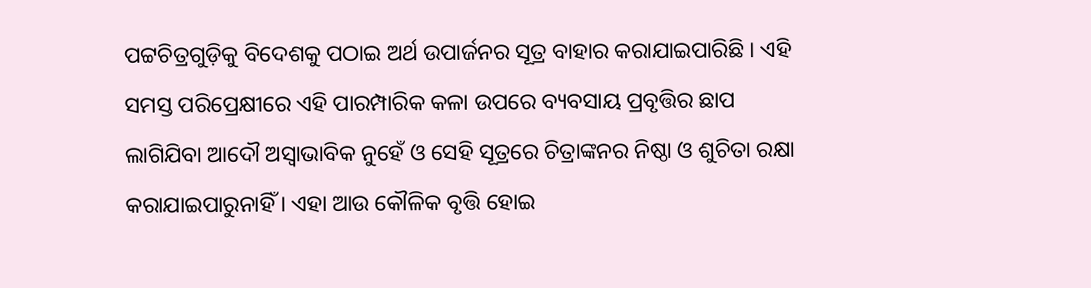ପଟ୍ଟଚିତ୍ରଗୁଡ଼ିକୁ ବିଦେଶକୁ ପଠାଇ ଅର୍ଥ ଉପାର୍ଜନର ସୂତ୍ର ବାହାର କରାଯାଇପାରିଛି । ଏହି ସମସ୍ତ ପରିପ୍ରେକ୍ଷୀରେ ଏହି ପାରମ୍ପାରିକ କଳା ଉପରେ ବ୍ୟବସାୟ ପ୍ରବୃତ୍ତିର ଛାପ ଲାଗିଯିବା ଆଦୌ ଅସ୍ୱାଭାବିକ ନୁହେଁ ଓ ସେହି ସୂତ୍ରରେ ଚିତ୍ରାଙ୍କନର ନିଷ୍ଠା ଓ ଶୁଚିତା ରକ୍ଷା କରାଯାଇପାରୁନାହିଁ । ଏହା ଆଉ କୌଳିକ ବୃତ୍ତି ହୋଇ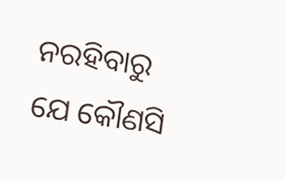ନରହିବାରୁ ଯେ କୌଣସି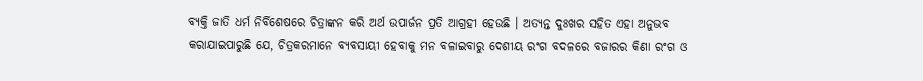ବ୍ୟକ୍ତି ଜାତି ଧର୍ମ ନିର୍ବିଶେଷରେ ଚିତ୍ରାଙ୍କନ କରି ଅର୍ଥ ଉପାର୍ଜନ ପ୍ରତି ଆଗ୍ରହୀ ହେଉଛି । ଅତ୍ୟନ୍ତ ଦୁଃଖର ସହିତ ଏହା ଅନୁଭବ କରାଯାଇପାରୁଛି ଯେ, ଚିତ୍ରକରମାନେ ବ୍ୟବସାୟୀ ହେବାକୁ ମନ ବଳାଇବାରୁ ଦେଶୀୟ ରଂଗ ବଦଳରେ ବଜାରର କିଣା ରଂଗ ଓ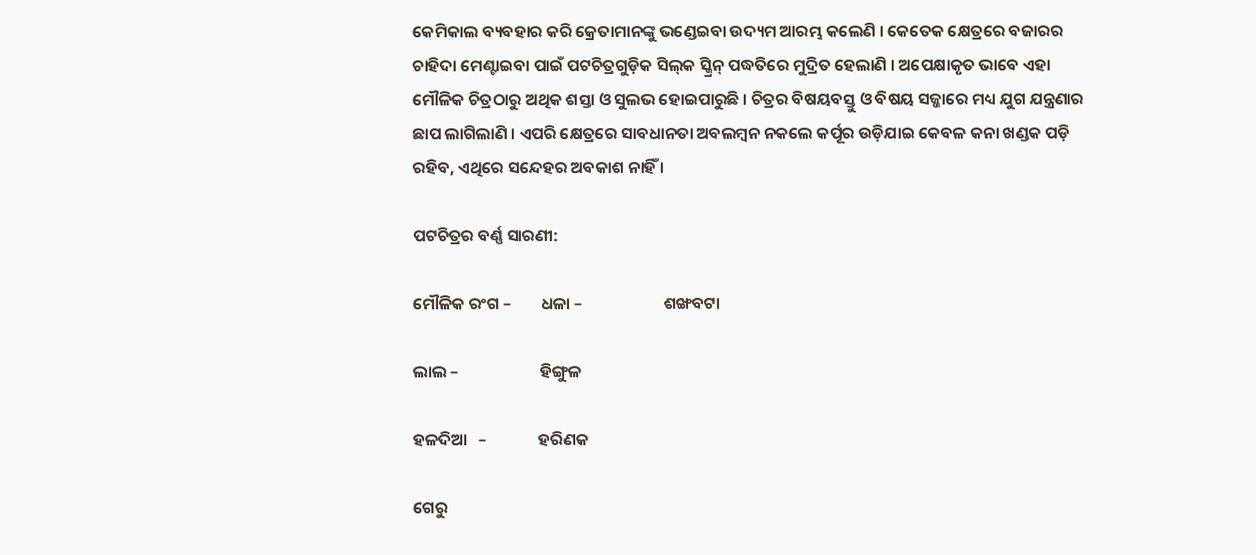କେମିକାଲ ବ୍ୟବହାର କରି କ୍ରେତାମାନଙ୍କୁ ଭଣ୍ଡେଇବା ଉଦ୍ୟମ ଆରମ୍ଭ କଲେଣି । କେତେକ କ୍ଷେତ୍ରରେ ବଜାରର ଚାହିଦା ମେଣ୍ଟାଇବା ପାଇଁ ପଟଚିତ୍ରଗୁଡ଼ିକ ସିଲ୍‌କ ସ୍କ୍ରିନ୍ ପଦ୍ଧତିରେ ମୁଦ୍ରିତ ହେଲାଣି । ଅପେକ୍ଷାକୃତ ଭାବେ ଏହା ମୌଳିକ ଚିତ୍ରଠାରୁ ଅଥିକ ଶସ୍ତା ଓ ସୁଲଭ ହୋଇପାରୁଛି । ଚିତ୍ରର ବିଷୟବସ୍ତୁ ଓ ବିଷୟ ସଜ୍ଜାରେ ମଧ୍ୟ ଯୁଗ ଯନ୍ତ୍ରଣାର ଛାପ ଲାଗିଲାଣି । ଏପରି କ୍ଷେତ୍ରରେ ସାବଧାନତା ଅବଲମ୍ବନ ନକଲେ କର୍ପୂର ଉଡ଼ିଯାଇ କେବଳ କନା ଖଣ୍ଡକ ପଡ଼ି ରହିବ, ଏଥିରେ ସନ୍ଦେହର ଅବକାଶ ନାହିଁ ।

ପଟଚିତ୍ରର ବର୍ଣ୍ଣ ସାରଣୀ:

ମୌଳିକ ରଂଗ –        ଧଳା –                      ଶଙ୍ଖବଟା

ଲାଲ –                      ହିଙ୍ଗୁଳ

ହଳଦିଆ   –              ହରିଣକ

ଗେରୁ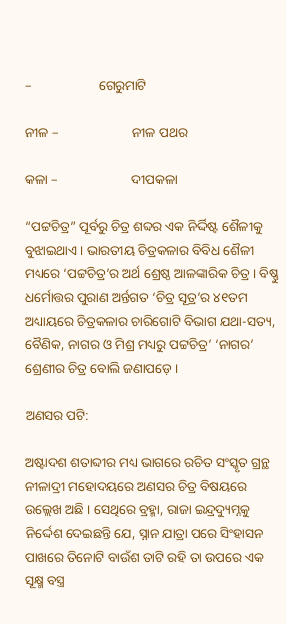–                    ଗେରୁମାଟି

ନୀଳ –                      ନୀଳ ପଥର

କଳା –                      ଦୀପକଳା

“ପଟ୍ଟଚିତ୍ର” ପୂର୍ବରୁ ଚିତ୍ର ଶବ୍ଦର ଏକ ନିର୍ଦ୍ଦିଷ୍ଟ ଶୈଳୀକୁ ବୁଝାଇଥାଏ । ଭାରତୀୟ ଚିତ୍ରକଳାର ବିବିଧ ଶୈଳୀ ମଧ୍ୟରେ ‘ପଟ୍ଟଚିତ୍ର’ର ଅର୍ଥ ଶ୍ରେଷ୍ଠ ଆଳଙ୍କାରିକ ଚିତ୍ର । ବିଷ୍ଣୁ ଧର୍ମୋତ୍ତର ପୁରାଣ ଅର୍ନ୍ତଗତ ‘ଚିତ୍ର ସୂତ୍ର’ର ୪୧ତମ ଅଧ୍ୟାୟରେ ଚିତ୍ରକଳାର ଚାରିଗୋଟି ବିଭାଗ ଯଥା-ସତ୍ୟ, ବୈଣିକ, ନାଗର ଓ ମିଶ୍ର ମଧ୍ୟରୁ ପଟ୍ଟଚିତ୍ର’ ‘ନାଗର’ ଶ୍ରେଣୀର ଚିତ୍ର ବୋଲି ଜଣାପଡ଼େ ।

ଅଣସର ପଟି:

ଅଷ୍ଟାଦଶ ଶତାବ୍ଦୀର ମଧ୍ୟ ଭାଗରେ ରଚିତ ସଂସ୍କୃତ ଗ୍ରନ୍ଥ ନୀଳାଦ୍ରୀ ମହୋଦୟରେ ଅଣସର ଚିତ୍ର ବିଷୟରେ ଉଲ୍ଲେଖ ଅଛି । ସେଥିରେ ବ୍ରହ୍ମା, ରାଜା ଇନ୍ଦ୍ରଦ୍ୟୁମ୍ନକୁ ନିର୍ଦ୍ଦେଶ ଦେଇଛନ୍ତି ଯେ, ସ୍ନାନ ଯାତ୍ରା ପରେ ସିଂହାସନ ପାଖରେ ତିନୋଟି ବାଉଁଶ ତାଟି ରହି ତା ଉପରେ ଏକ ସୂକ୍ଷ୍ମ ବସ୍ତ୍ର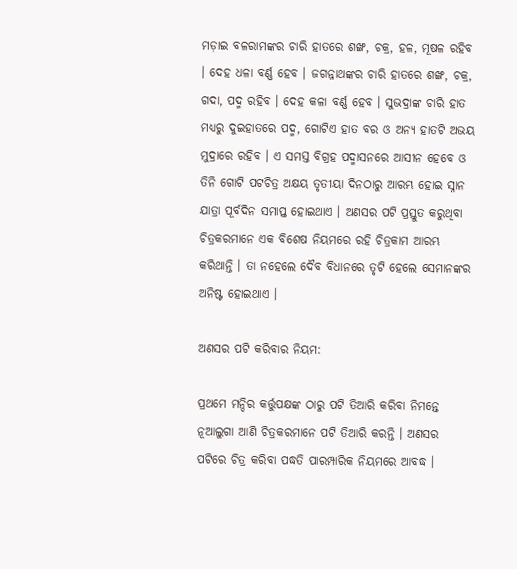ମଡ଼ାଇ ବଳରାମଙ୍କର ଚାରି ହାତରେ ଶଙ୍ଖ, ଚକ୍ର, ହଳ, ମୂଷଳ ରହିବ । ଦେହ ଧଳା ବର୍ଣ୍ଣ ହେବ । ଜଗନ୍ନାଥଙ୍କର ଚାରି ହାତରେ ଶଙ୍ଖ, ଚକ୍ର, ଗଦା, ପଦ୍ମ ରହିବ । ଦେହ କଳା ବର୍ଣ୍ଣ ହେବ । ସୁଭଦ୍ରାଙ୍କ ଚାରି ହାତ ମଧ୍ୟରୁ ଦୁଇହାତରେ ପଦ୍ମ, ଗୋଟିଏ ହାତ ବର ଓ ଅନ୍ୟ ହାତଟି ଅଭୟ ମୁଦ୍ରାରେ ରହିବ । ଏ ସମସ୍ତ ବିଗ୍ରହ ପଦ୍ମାସନରେ ଆସୀନ ହେବେ ଓ ତିନି ଗୋଟି ପଟଚିତ୍ର ଅକ୍ଷୟ ତୃତୀୟା ଦିନଠାରୁ ଆରମ୍ଭ ହୋଇ ସ୍ନାନ ଯାତ୍ରା ପୂର୍ବଦିନ ସମାପ୍ତ ହୋଇଥାଏ । ଅଣସର ପଟି ପ୍ରସ୍ତୁତ କରୁଥିବା ଚିତ୍ରକରମାନେ ଏକ ବିଶେଷ ନିୟମରେ ରହି ଚିତ୍ରକାମ ଆରମ୍ଭ କରିଥାନ୍ତି । ତା ନହେଲେ ଦୈବ ବିଧାନରେ ତୃଟି ହେଲେ ସେମାନଙ୍କର ଅନିଷ୍ଟ ହୋଇଥାଏ ।

ଅଣସର ପଟି କରିବାର ନିୟମ:

ପ୍ରଥମେ ମନ୍ଦିର କର୍ତ୍ତୁପକ୍ଷଙ୍କ ଠାରୁ ପଟି ତିଆରି କରିବା ନିମନ୍ତେ ନୂଆଲୁଗା ଆଣି ଚିତ୍ରକରମାନେ ପଟି ତିଆରି କରନ୍ତି । ଅଣସର ପଟିରେ ଚିତ୍ର କରିବା ପଦ୍ଧତି ପାରମ୍ପାରିକ ନିୟମରେ ଆବଦ୍ଧ ।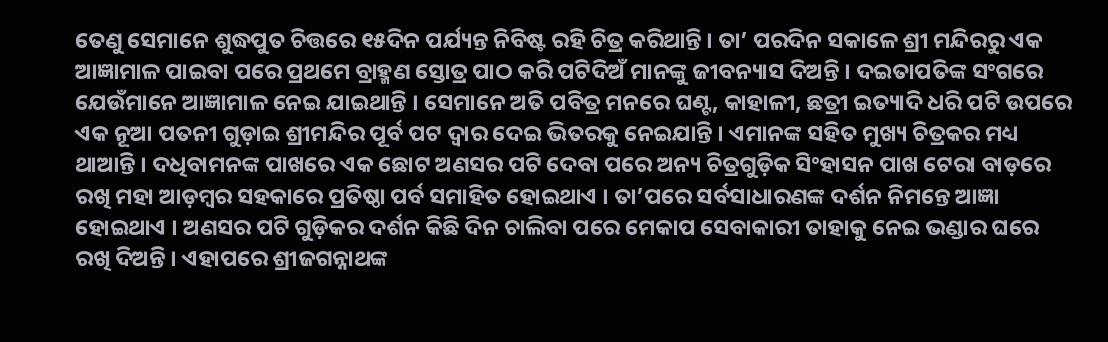ତେଣୁ ସେମାନେ ଶୁଦ୍ଧପୁତ ଚିତ୍ତରେ ୧୫ଦିନ ପର୍ଯ୍ୟନ୍ତ ନିବିଷ୍ଟ ରହି ଚିତ୍ର କରିଥାନ୍ତି । ତା’ ପରଦିନ ସକାଳେ ଶ୍ରୀ ମନ୍ଦିରରୁ ଏକ ଆଜ୍ଞାମାଳ ପାଇବା ପରେ ପ୍ରଥମେ ବ୍ରାହ୍ମଣ ସ୍ତୋତ୍ର ପାଠ କରି ପଟିଦିଅଁ ମାନଙ୍କୁ ଜୀବନ୍ୟାସ ଦିଅନ୍ତି । ଦଇତାପତିଙ୍କ ସଂଗରେ ଯେଉଁମାନେ ଆଜ୍ଞାମାଳ ନେଇ ଯାଇଥାନ୍ତି । ସେମାନେ ଅତି ପବିତ୍ର ମନରେ ଘଣ୍ଟ, କାହାଳୀ, ଛତ୍ରୀ ଇତ୍ୟାଦି ଧରି ପଟି ଉପରେ ଏକ ନୂଆ ପତନୀ ଗୁଡ଼ାଇ ଶ୍ରୀମନ୍ଦିର ପୂର୍ବ ପଟ ଦ୍ୱାର ଦେଇ ଭିତରକୁ ନେଇଯାନ୍ତି । ଏମାନଙ୍କ ସହିତ ମୁଖ୍ୟ ଚିତ୍ରକର ମଧ୍ୟ ଥାଆନ୍ତି । ଦଧିବାମନଙ୍କ ପାଖରେ ଏକ ଛୋଟ ଅଣସର ପଟି ଦେବା ପରେ ଅନ୍ୟ ଚିତ୍ରଗୁଡ଼ିକ ସିଂହାସନ ପାଖ ଟେରା ବାଡ଼ରେ ରଖି ମହା ଆଡ଼ମ୍ବର ସହକାରେ ପ୍ରତିଷ୍ଠା ପର୍ବ ସମାହିତ ହୋଇଥାଏ । ତା’ପରେ ସର୍ବସାଧାରଣଙ୍କ ଦର୍ଶନ ନିମନ୍ତେ ଆଜ୍ଞା ହୋଇଥାଏ । ଅଣସର ପଟି ଗୁଡ଼ିକର ଦର୍ଶନ କିଛି ଦିନ ଚାଲିବା ପରେ ମେକାପ ସେବାକାରୀ ତାହାକୁ ନେଇ ଭଣ୍ଡାର ଘରେ ରଖି ଦିଅନ୍ତି । ଏହାପରେ ଶ୍ରୀଜଗନ୍ନାଥଙ୍କ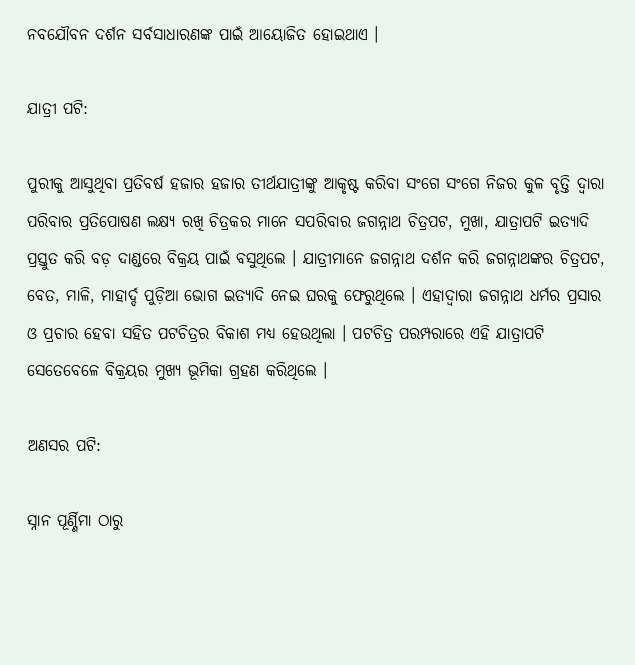ନବଯୌବନ ଦର୍ଶନ ସର୍ବସାଧାରଣଙ୍କ ପାଇଁ ଆୟୋଜିତ ହୋଇଥାଏ ।

ଯାତ୍ରୀ ପଟି:

ପୁରୀକୁ ଆସୁଥିବା ପ୍ରତିବର୍ଷ ହଜାର ହଜାର ତୀର୍ଥଯାତ୍ରୀଙ୍କୁ ଆକୃଷ୍ଟ କରିବା ସଂଗେ ସଂଗେ ନିଜର କୁଳ ବୃତ୍ତି ଦ୍ୱାରା ପରିବାର ପ୍ରତିପୋଷଣ ଲକ୍ଷ୍ୟ ରଖି ଚିତ୍ରକର ମାନେ ସପରିବାର ଜଗନ୍ନାଥ ଚିତ୍ରପଟ, ମୁଖା, ଯାତ୍ରାପଟି ଇତ୍ୟାଦି ପ୍ରସ୍ତୁତ କରି ବଡ଼ ଦାଣ୍ଡରେ ବିକ୍ରୟ ପାଇଁ ବସୁଥିଲେ । ଯାତ୍ରୀମାନେ ଜଗନ୍ନାଥ ଦର୍ଶନ କରି ଜଗନ୍ନାଥଙ୍କର ଚିତ୍ରପଟ, ବେତ, ମାଳି, ମାହାର୍ଦ୍ଦ ପୁଡ଼ିଆ ଭୋଗ ଇତ୍ୟାଦି ନେଇ ଘରକୁ ଫେରୁଥିଲେ । ଏହାଦ୍ୱାରା ଜଗନ୍ନାଥ ଧର୍ମର ପ୍ରସାର ଓ ପ୍ରଚାର ହେବା ସହିତ ପଟଚିତ୍ରର ବିକାଶ ମଧ୍ୟ ହେଉଥିଲା । ପଟଚିତ୍ର ପରମ୍ପରାରେ ଏହି ଯାତ୍ରାପଟି ସେତେବେଳେ ବିକ୍ରୟର ମୁଖ୍ୟ ଭୂମିକା ଗ୍ରହଣ କରିଥିଲେ ।

ଅଣସର ପଟି:

ସ୍ନାନ ପୂର୍ଣ୍ଣିମା ଠାରୁ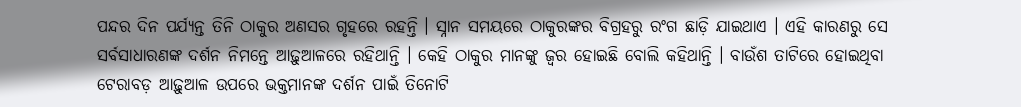ପନ୍ଦର ଦିନ ପର୍ଯ୍ୟନ୍ତ ତିନି ଠାକୁର ଅଣସର ଗୃହରେ ରହନ୍ତି । ସ୍ନାନ ସମୟରେ ଠାକୁରଙ୍କର ବିଗ୍ରହରୁ ରଂଗ ଛାଡ଼ି ଯାଇଥାଏ । ଏହି କାରଣରୁ ସେ ସର୍ବସାଧାରଣଙ୍କ ଦର୍ଶନ ନିମନ୍ତେ ଆଢ଼ୁଆଳରେ ରହିଥାନ୍ତି । କେହି ଠାକୁର ମାନଙ୍କୁ ଜ୍ୱର ହୋଇଛି ବୋଲି କହିଥାନ୍ତି । ବାଉଁଶ ତାଟିରେ ହୋଇଥିବା ଟେରାବଡ଼ ଆଢ଼ୁଆଳ ଉପରେ ଭକ୍ତମାନଙ୍କ ଦର୍ଶନ ପାଇଁ ତିନୋଟି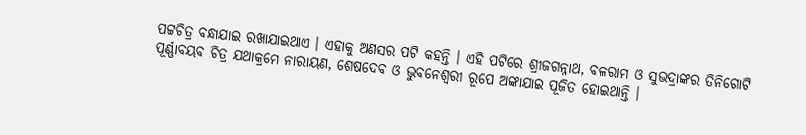ପଟ୍ଟଚିତ୍ର ବନ୍ଧାଯାଇ ରଖାଯାଇଥାଏ । ଏହାକୁ ଅଣସର ପଟି କହନ୍ତି । ଏହି ପଟିରେ ଶ୍ରୀଜଗନ୍ନାଥ, ବଳରାମ ଓ ସୁଭଦ୍ରାଙ୍କର ତିନିଗୋଟି ପୂର୍ଣ୍ଣାବୟବ ଚିତ୍ର ଯଥାକ୍ରମେ ନାରାୟଣ, ଶେଷଦେବ ଓ ଭୁବନେଶ୍ୱରୀ ରୂପେ ଅଙ୍କାଯାଇ ପୂଜିତ ହୋଇଥାନ୍ତି ।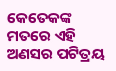କେତେକଙ୍କ ମତରେ ଏହି ଅଣସର ପଟିତ୍ରୟ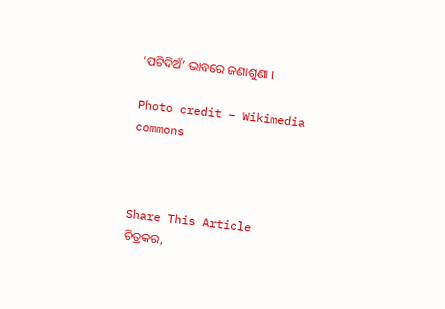‘ପଟିଦିଅଁ’ ଭାବରେ ଜଣାଶୁଣା ।

Photo credit – Wikimedia commons



Share This Article
ଚିତ୍ରକର,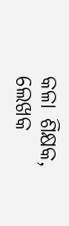କଳା ଶିକ୍ଷକ, ଲେଖକ